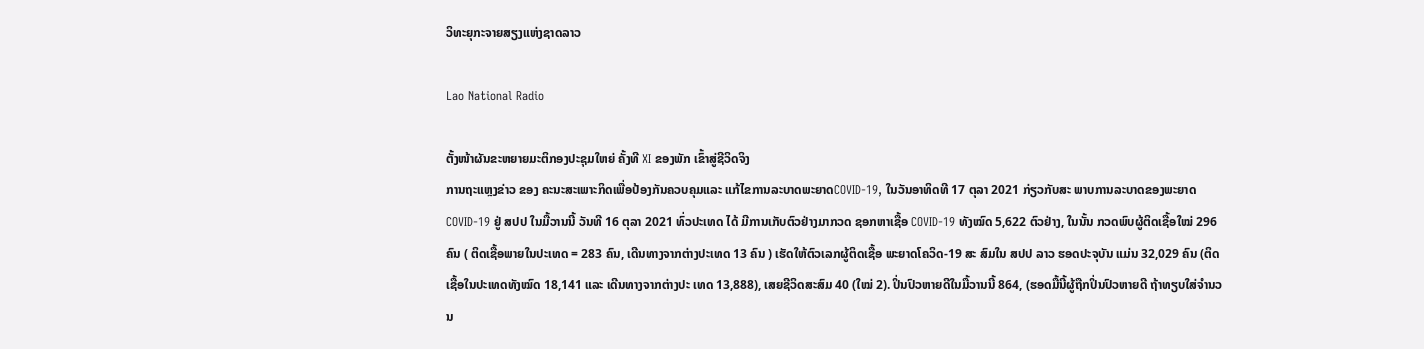ວິທະຍຸກະຈາຍສຽງແຫ່ງຊາດລາວ

Lao National Radio

ຕັ້ງໜ້າຜັນຂະຫຍາຍມະຕິກອງປະຊຸມໃຫຍ່ ຄັ້ງທີ XI ຂອງພັກ ເຂົ້າສູ່ຊີວິດຈິງ
ການຖະແຫຼງຂ່າວ ຂອງ ຄະນະສະເພາະກິດເພື່ອປ້ອງກັນຄວບຄຸມແລະ ແກ້ໄຂການລະບາດພະຍາດCOVID-19, ໃນວັນອາທິດທີ 17 ຕຸລາ 2021 ກ່ຽວກັບສະ ພາບການລະບາດຂອງພະຍາດ COVID-19 ຢູ່ ສປປ ໃນມື້ວານນີ້ ວັນທີ 16 ຕຸລາ 2021 ທົ່ວປະເທດ ໄດ້ ມີການເກັບຕົວຢ່າງມາກວດ ຊອກຫາເຊື້ອ COVID-19 ທັງໝົດ 5,622 ຕົວຢ່າງ, ໃນນັ້ນ ກວດພົບຜູ້ຕິດເຊື້ອໃໝ່ 296 ຄົນ ( ຕິດເຊື້ອພາຍໃນປະເທດ = 283 ຄົນ, ເດີນທາງຈາກຕ່າງປະເທດ 13 ຄົນ ) ເຮັດໃຫ້ຕົວເລກຜູ້ຕິດເຊື້ອ ພະຍາດໂຄວິດ-19 ສະ ສົມໃນ ສປປ ລາວ ຮອດປະຈຸບັນ ແມ່ນ 32,029 ຄົນ (ຕິດເຊື້ອໃນປະເທດທັງໝົດ 18,141 ແລະ ເດີນທາງຈາກຕ່າງປະ ເທດ 13,888), ເສຍຊີວິດສະສົມ 40 (ໃໝ່ 2). ປິ່ນປົວຫາຍດີໃນມື້ວານນີ້ 864, (ຮອດມື້ນີ້ຜູ້ຖືກປິ່ນປົວຫາຍດີ ຖ້າທຽບໃສ່ຈໍານວນ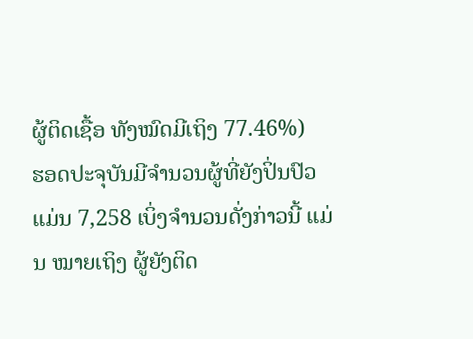ຜູ້ຕິດເຊື້ອ ທັງໝົດມີເຖິງ 77.46%)
ຮອດປະຈຸບັນມີຈໍານວນຜູ້ທີ່ຍັງປິ່ນປົວ ແມ່ນ 7,258 ເບິ່ງຈຳນວນດັ່ງກ່າວນີ້ ແມ່ນ ໝາຍເຖິງ ຜູ້ຍັງຕິດ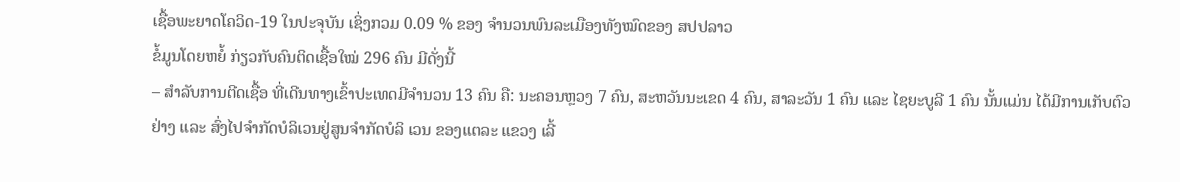ເຊື້ອພະຍາດໂຄວິດ-19 ໃນປະຈຸບັນ ເຊິ່ງກວມ 0.09 % ຂອງ ຈຳນວນພົນລະເມືອງທັງໝົດຂອງ ສປປລາວ
ຂໍ້ມູນໂດຍຫຍໍ້ ກ່ຽວກັບຄົນຕິດເຊື້ອໃໝ່ 296 ຄົນ ມີດັ່ງນີ້
– ສໍາລັບການຕີດເຊື້ອ ທີ່ເດີນທາງເຂົ້າປະເທດມີຈໍານວນ 13 ຄົນ ຄື: ນະຄອນຫຼວງ 7 ຄົນ, ສະຫວັນນະເຂດ 4 ຄົນ, ສາລະວັນ 1 ຄົນ ແລະ ໄຊຍະບູລີ 1 ຄົນ ນັ້ນແມ່ນ ໄດ້ມີການເກັບຕົວຢ່າງ ແລະ ສົ່ງໄປຈໍາກັດບໍລິເວນຢູ່ສູນຈໍາກັດບໍລິ ເວນ ຂອງແຕລະ ແຂວງ ເລີ້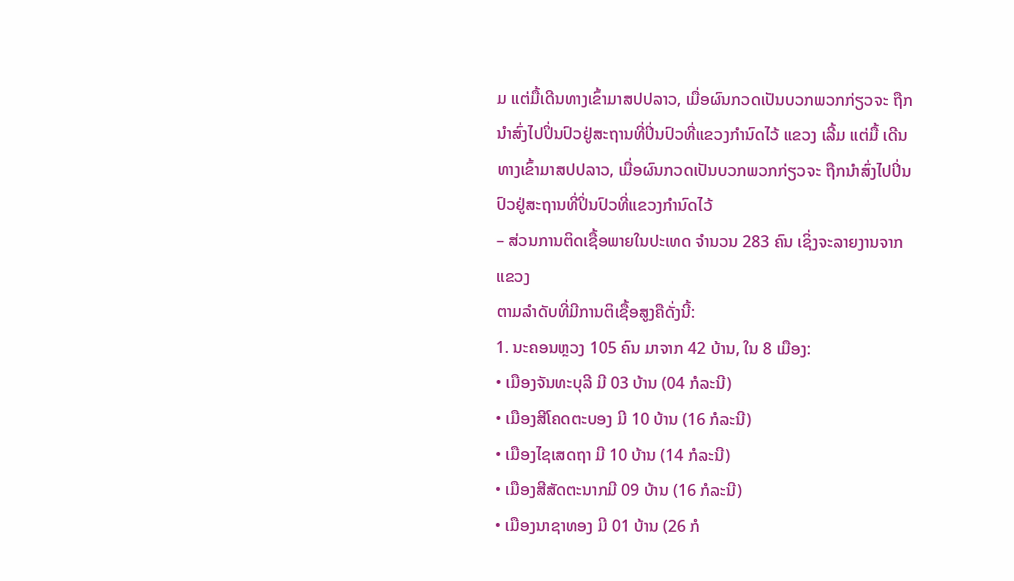ມ ແຕ່ມື້ເດີນທາງເຂົ້າມາສປປລາວ, ເມື່ອຜົນກວດເປັນບວກພວກກ່ຽວຈະ ຖືກນໍາສົ່ງໄປປິ່ນປົວຢູ່ສະຖານທີ່ປິ່ນປົວທີ່ແຂວງກຳນົດໄວ້ ແຂວງ ເລີ້ມ ແຕ່ມື້ ເດີນທາງເຂົ້າມາສປປລາວ, ເມື່ອຜົນກວດເປັນບວກພວກກ່ຽວຈະ ຖືກນໍາສົ່ງໄປປິ່ນປົວຢູ່ສະຖານທີ່ປິ່ນປົວທີ່ແຂວງກໍານົດໄວ້
– ສ່ວນການຕິດເຊື້ອພາຍໃນປະເທດ ຈໍານວນ 283 ຄົນ ເຊິ່ງຈະລາຍງານຈາກແຂວງ
ຕາມລໍາດັບທີ່ມີການຕິເຊື້ອສູງຄືດັ່ງນີ້:
1. ນະຄອນຫຼວງ 105 ຄົນ ມາຈາກ 42 ບ້ານ, ໃນ 8 ເມືອງ:
• ເມືອງຈັນທະບຸລີ ມີ 03 ບ້ານ (04 ກໍລະນີ)
• ເມືອງສີໂຄດຕະບອງ ມີ 10 ບ້ານ (16 ກໍລະນີ)
• ເມືອງໄຊເສດຖາ ມີ 10 ບ້ານ (14 ກໍລະນີ)
• ເມືອງສີສັດຕະນາກມີ 09 ບ້ານ (16 ກໍລະນີ)
• ເມືອງນາຊາທອງ ມີ 01 ບ້ານ (26 ກໍ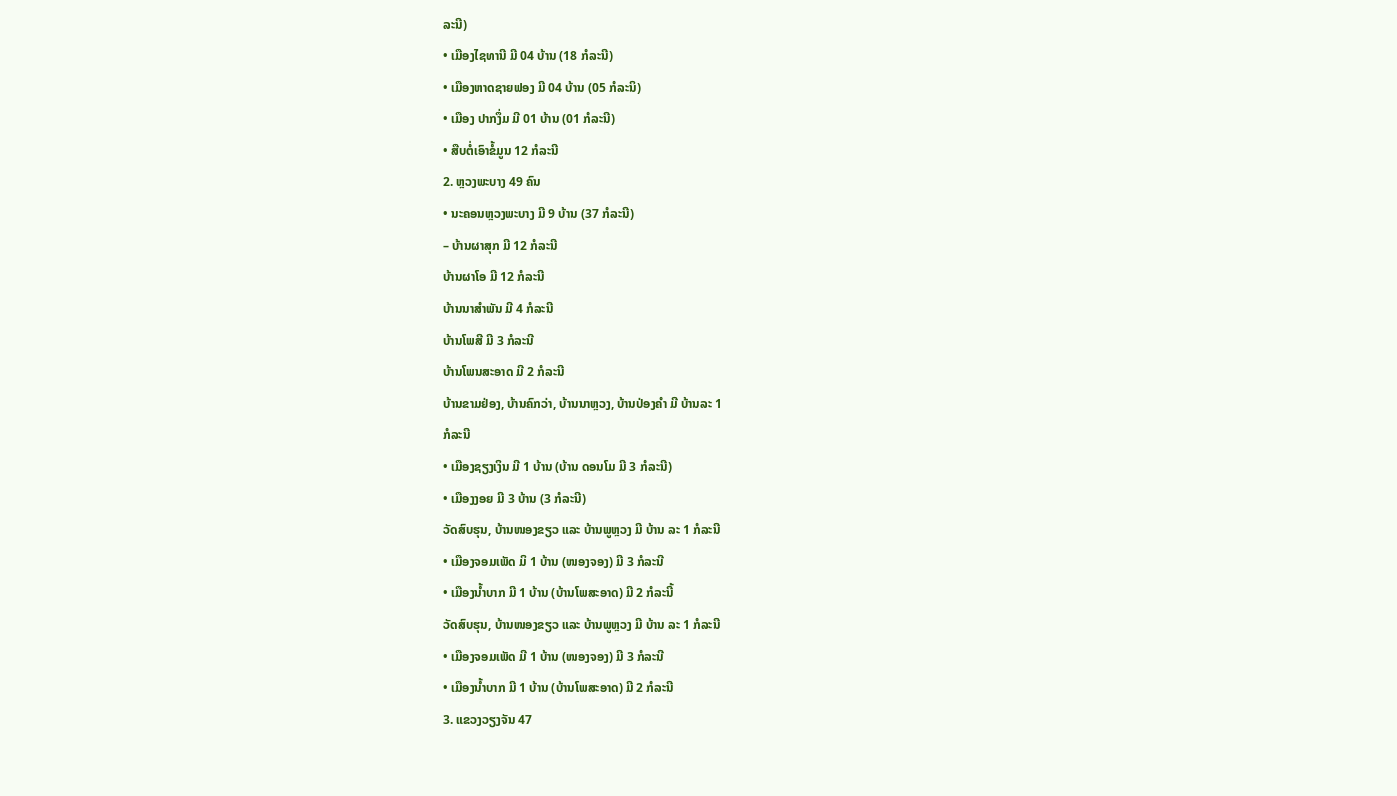ລະນີ)
• ເມືອງໄຊທານີ ມີ 04 ບ້ານ (18 ກໍລະນີ)
• ເມືອງຫາດຊາຍຟອງ ມີ 04 ບ້ານ (05 ກໍລະນິ)
• ເມືອງ ປາກງຶ່ມ ມີ 01 ບ້ານ (01 ກໍລະນີ)
• ສືບຕໍ່ເອົາຂໍ້ມູນ 12 ກໍລະນີ
2. ຫຼວງພະບາງ 49 ຄົນ
• ນະຄອນຫຼວງພະບາງ ມີ 9 ບ້ານ (37 ກໍລະນີ)
– ບ້ານຜາສຸກ ມີ 12 ກໍລະນີ
ບ້ານຜາໂອ ມີ 12 ກໍລະນີ
ບ້ານນາສຳພັນ ມີ 4 ກໍລະນີ
ບ້ານໂພສີ ມີ 3 ກໍລະນີ
ບ້ານໂພນສະອາດ ມີ 2 ກໍລະນີ
ບ້ານຂາມຢ່ອງ, ບ້ານຄົກວ່າ, ບ້ານນາຫຼວງ, ບ້ານປ່ອງຄໍາ ມີ ບ້ານລະ 1
ກໍລະນີ
• ເມືອງຊຽງເງິນ ມີ 1 ບ້ານ (ບ້ານ ດອນໂມ ມີ 3 ກໍລະນີ)
• ເມືອງງອຍ ມີ 3 ບ້ານ (3 ກໍລະນີ)
ວັດສົບຮຸນ, ບ້ານໜອງຂຽວ ແລະ ບ້ານພູຫຼວງ ມີ ບ້ານ ລະ 1 ກໍລະນີ
• ເມືອງຈອມເພັດ ມິ 1 ບ້ານ (ໜອງຈອງ) ມີ 3 ກໍລະນີ
• ເມືອງນໍ້າບາກ ມີ 1 ບ້ານ (ບ້ານໂພສະອາດ) ມີ 2 ກໍລະນີ້
ວັດສົບຮຸນ, ບ້ານໜອງຂຽວ ແລະ ບ້ານພູຫຼວງ ມີ ບ້ານ ລະ 1 ກໍລະນີ
• ເມືອງຈອມເພັດ ມີ 1 ບ້ານ (ໜອງຈອງ) ມີ 3 ກໍລະນີ
• ເມືອງນໍ້າບາກ ມີ 1 ບ້ານ (ບ້ານໂພສະອາດ) ມີ 2 ກໍລະນີ
3. ແຂວງວຽງຈັນ 47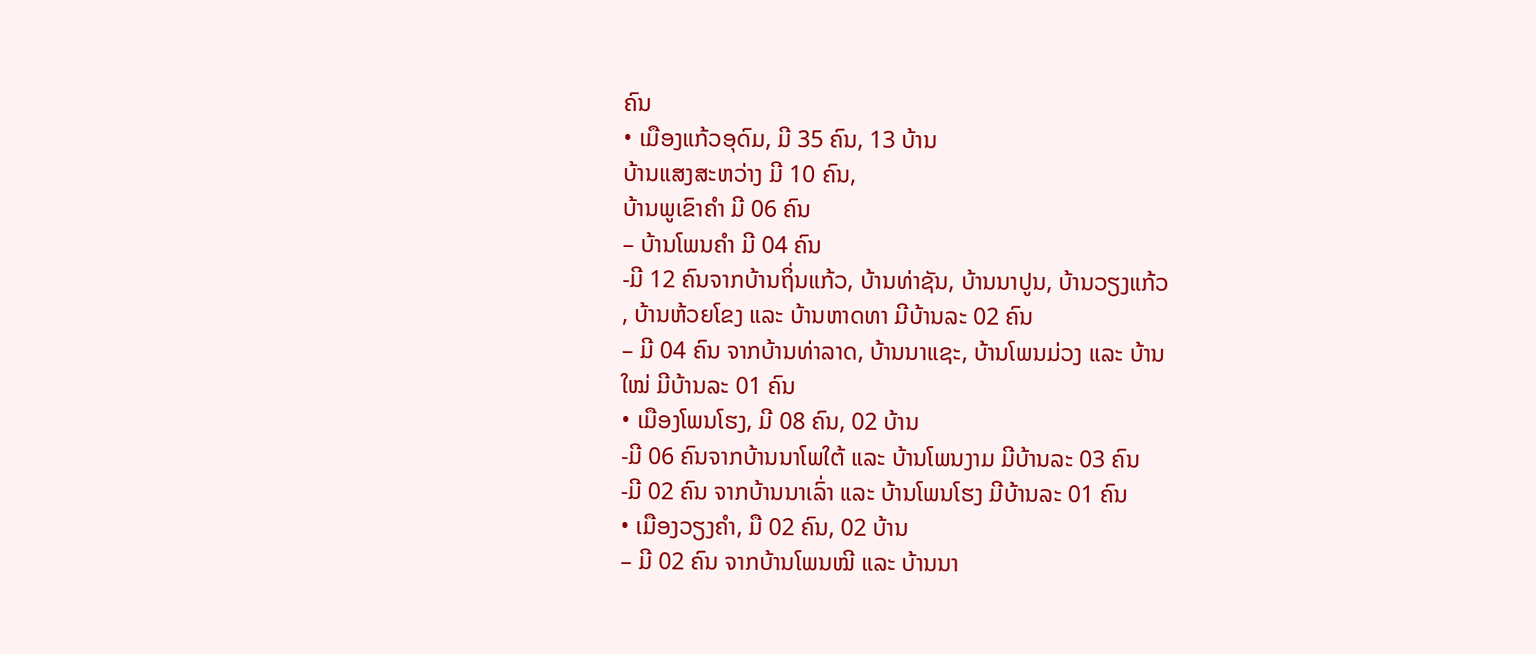ຄົນ
• ເມືອງແກ້ວອຸດົມ, ມີ 35 ຄົນ, 13 ບ້ານ
ບ້ານແສງສະຫວ່າງ ມີ 10 ຄົນ,
ບ້ານພູເຂົາຄຳ ມີ 06 ຄົນ
– ບ້ານໂພນຄໍາ ມີ 04 ຄົນ
-ມີ 12 ຄົນຈາກບ້ານຖິ່ນແກ້ວ, ບ້ານທ່າຊັນ, ບ້ານນາປູນ, ບ້ານວຽງແກ້ວ
, ບ້ານຫ້ວຍໂຂງ ແລະ ບ້ານຫາດທາ ມີບ້ານລະ 02 ຄົນ
– ມີ 04 ຄົນ ຈາກບ້ານທ່າລາດ, ບ້ານນາແຊະ, ບ້ານໂພນມ່ວງ ແລະ ບ້ານ
ໃໝ່ ມີບ້ານລະ 01 ຄົນ
• ເມືອງໂພນໂຮງ, ມີ 08 ຄົນ, 02 ບ້ານ
-ມີ 06 ຄົນຈາກບ້ານນາໂພໃຕ້ ແລະ ບ້ານໂພນງາມ ມີບ້ານລະ 03 ຄົນ
-ມີ 02 ຄົນ ຈາກບ້ານນາເລົ່າ ແລະ ບ້ານໂພນໂຮງ ມີບ້ານລະ 01 ຄົນ
• ເມືອງວຽງຄໍາ, ມື 02 ຄົນ, 02 ບ້ານ
– ມີ 02 ຄົນ ຈາກບ້ານໂພນໝີ ແລະ ບ້ານນາ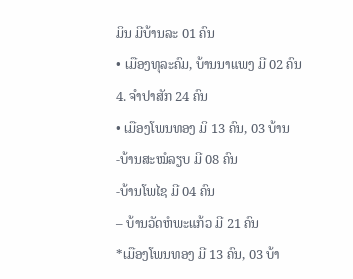ມິນ ມີບ້ານລະ 01 ຄົນ
• ເມືອງທຸລະຄົມ, ບ້ານນາແພງ ມີ 02 ຄົນ
4. ຈໍາປາສັກ 24 ຄົນ
• ເມືອງໂພນທອງ ມິ 13 ຄົນ, 03 ບ້ານ
-ບ້ານສະໝໍລຽບ ມີ 08 ຄົນ
-ບ້ານໂພໄຊ ມີ 04 ຄົນ
– ບ້ານວັດຫໍພະແກ້ວ ມີ 21 ຄົນ
*ເມືອງໂພນທອງ ມີ 13 ຄົນ, 03 ບ້າ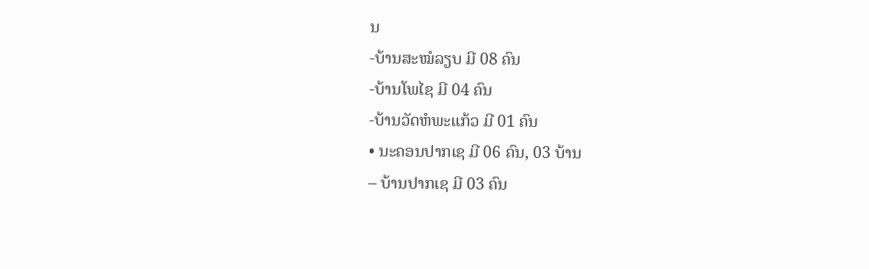ນ
-ບ້ານສະໝໍລຽບ ມີ 08 ຄົນ
-ບ້ານໂພໄຊ ມີ 04 ຄົນ
-ບ້ານວັດຫໍພະແກ້ວ ມີ 01 ຄົນ
• ນະຄອນປາກເຊ ມີ 06 ຄົນ, 03 ບ້ານ
– ບ້ານປາກເຊ ມີ 03 ຄົນ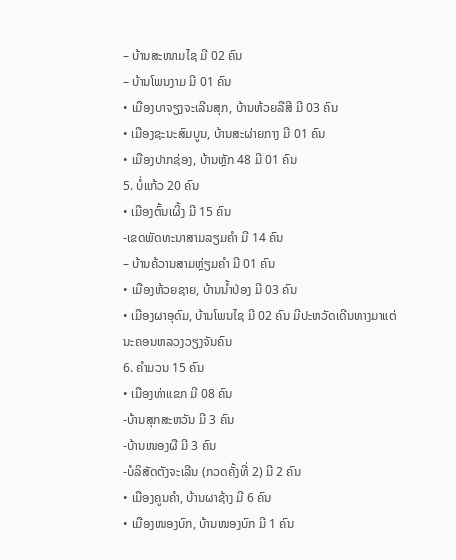– ບ້ານສະໜາມໄຊ ມີ 02 ຄົນ
– ບ້ານໂພນງາມ ມີ 01 ຄົນ
• ເມືອງບາຈຽງຈະເລີນສຸກ, ບ້ານຫ້ວຍລືສີ ມີ 03 ຄົນ
• ເມືອງຊະນະສົມບູນ, ບ້ານສະຜ່າຍກາງ ມີ 01 ຄົນ
• ເມືອງປາກຊ່ອງ, ບ້ານຫຼັກ 48 ມີ 01 ຄົນ
5. ບໍ່ແກ້ວ 20 ຄົນ
• ເມືອງຕົ້ນເຜິ້ງ ມີ 15 ຄົນ
-ເຂດພັດທະນາສາມລຽມຄໍາ ມີ 14 ຄົນ
– ບ້ານຄ້ວານສາມຫຼ່ຽມຄໍາ ມີ 01 ຄົນ
• ເມືອງຫ້ວຍຊາຍ, ບ້ານນໍ້າປ່ອງ ມີ 03 ຄົນ
• ເມືອງຜາອຸດົມ, ບ້ານໂພນໄຊ ມີ 02 ຄົນ ມີປະຫວັດເດີນທາງມາແຕ່
ນະຄອນຫລວງວຽງຈັນຄົນ
6. ຄໍາມວນ 15 ຄົນ
• ເມືອງທ່າແຂກ ມີ 08 ຄົນ
-ບ້ານສຸກສະຫວັນ ມີ 3 ຄົນ
-ບ້ານໜອງຜື ມີ 3 ຄົນ
-ບໍລິສັດຕັງຈະເລີນ (ກວດຄັ້ງທີ່ 2) ມີ 2 ຄົນ
• ເມືອງຄູນຄໍາ, ບ້ານຜາຊ້າງ ມີ 6 ຄົນ
• ເມືອງໜອງບົກ, ບ້ານໜອງບົກ ມີ 1 ຄົນ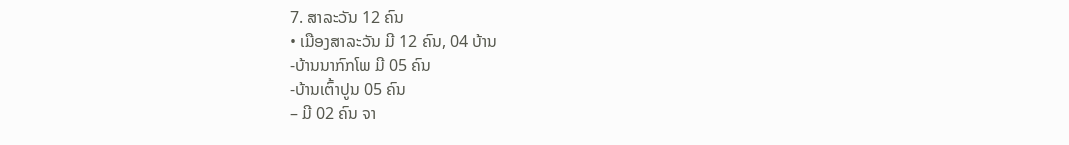7. ສາລະວັນ 12 ຄົນ
• ເມືອງສາລະວັນ ມີ 12 ຄົນ, 04 ບ້ານ
-ບ້ານນາກົກໂພ ມີ 05 ຄົນ
-ບ້ານເຕົ້າປູນ 05 ຄົນ
– ມີ 02 ຄົນ ຈາ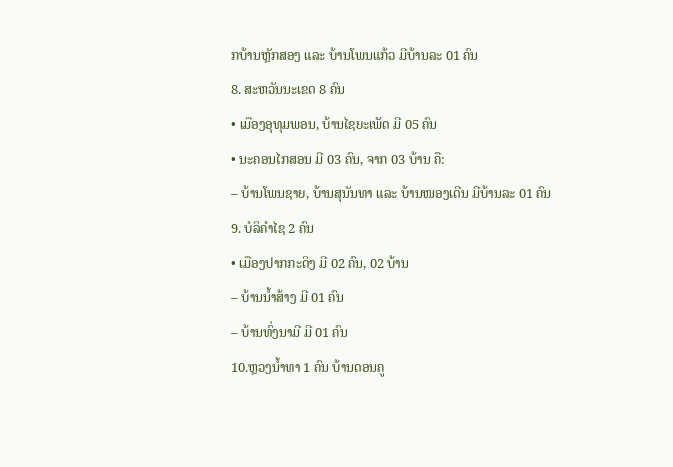ກບ້ານຫຼັກສອງ ແລະ ບ້ານໂພນແກ້ວ ມີບ້ານລະ 01 ຄົນ
8. ສະຫວັນນະເຂດ 8 ຄົນ
• ເມືອງອຸທຸມພອນ, ບ້ານໄຊຍະເພັດ ມີ 05 ຄົນ
• ນະຄອນໄກສອນ ມີ 03 ຄົນ, ຈາກ 03 ບ້ານ ຄື:
– ບ້ານໂພນຊາຍ, ບ້ານສຸນັນທາ ແລະ ບ້ານໜອງເດີນ ມີບ້ານລະ 01 ຄົນ
9. ບໍລິຄໍາໄຊ 2 ຄົນ
• ເມືອງປາກກະດິງ ມີ 02 ຄົນ, 02 ບ້ານ
– ບ້ານນ້ຳສ້າງ ມີ 01 ຄົນ
– ບ້ານທົ່ງນາມີ ມີ 01 ຄົນ
10.ຫຼວງນໍ້າທາ 1 ຄົນ ບ້ານດອນຄູ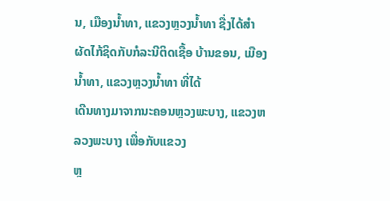ນ, ເມືອງນ້ຳທາ, ແຂວງຫຼວງນໍ້າທາ ຊື່ງໄດ້ສໍາ
ຜັດໄກ້ຊິດກັບກໍລະນີຕິດເຊື້ອ ບ້ານຂອນ, ເມືອງນ້ຳທາ, ແຂວງຫຼວງນ້ຳທາ ທີ່ໄດ້
ເດີນທາງມາຈາກນະຄອນຫຼວງພະບາງ, ແຂວງຫລວງພະບາງ ເພື່ອກັບແຂວງ
ຫຼ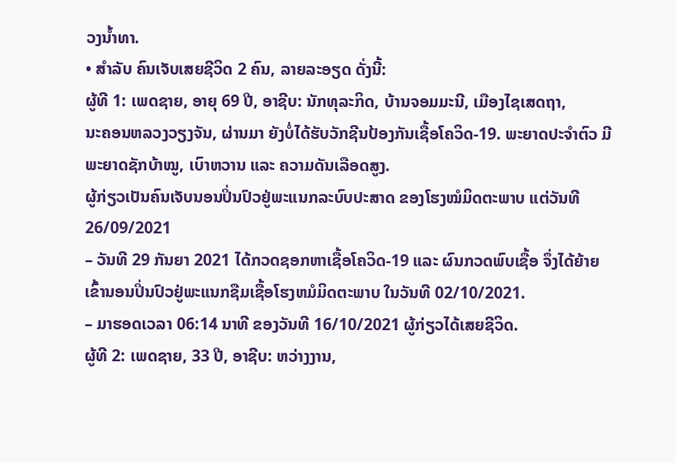ວງນໍ້າທາ.
• ສໍາລັບ ຄົນເຈັບເສຍຊີວິດ 2 ຄົນ, ລາຍລະອຽດ ດັ່ງນີ້:
ຜູ້ທີ 1: ເພດຊາຍ, ອາຍຸ 69 ປີ, ອາຊີບ: ນັກທຸລະກິດ, ບ້ານຈອມມະນີ, ເມືອງໄຊເສດຖາ,
ນະຄອນຫລວງວຽງຈັນ, ຜ່ານມາ ຍັງບໍ່ໄດ້ຮັບວັກຊີນປ້ອງກັນເຊື້ອໂຄວິດ-19. ພະຍາດປະຈຳຕົວ ມີ
ພະຍາດຊັກບ້າໝູ, ເບົາຫວານ ແລະ ຄວາມດັນເລືອດສູງ.
ຜູ້ກ່ຽວເປັນຄົນເຈັບນອນປິ່ນປົວຢູ່ພະແນກລະບົບປະສາດ ຂອງໂຮງໝໍມິດຕະພາບ ແຕ່ວັນທີ
26/09/2021
– ວັນທີ 29 ກັນຍາ 2021 ໄດ້ກວດຊອກຫາເຊື້ອໂຄວິດ-19 ແລະ ຜົນກວດພົບເຊື້ອ ຈຶ່ງໄດ້ຍ້າຍ
ເຂົ້ານອນປິ່ນປົວຢູ່ພະແນກຊືມເຊື້ອໂຮງຫມໍມິດຕະພາບ ໃນວັນທີ 02/10/2021.
– ມາຮອດເວລາ 06:14 ນາທີ ຂອງວັນທີ 16/10/2021 ຜູ້ກ່ຽວໄດ້ເສຍຊີວິດ.
ຜູ້ທີ 2: ເພດຊາຍ, 33 ປີ, ອາຊີບ: ຫວ່າງງານ,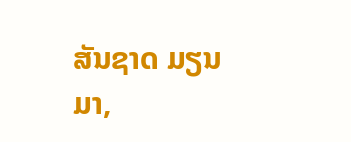ສັນຊາດ ມຽນມາ,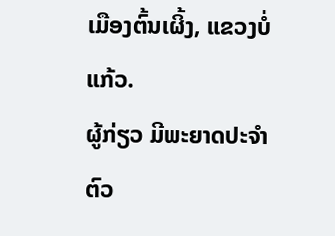ເມືອງຕົ້ນເຜິ້ງ, ແຂວງບໍ່ແກ້ວ.
ຜູ້ກ່ຽວ ມີພະຍາດປະຈໍາຕົວ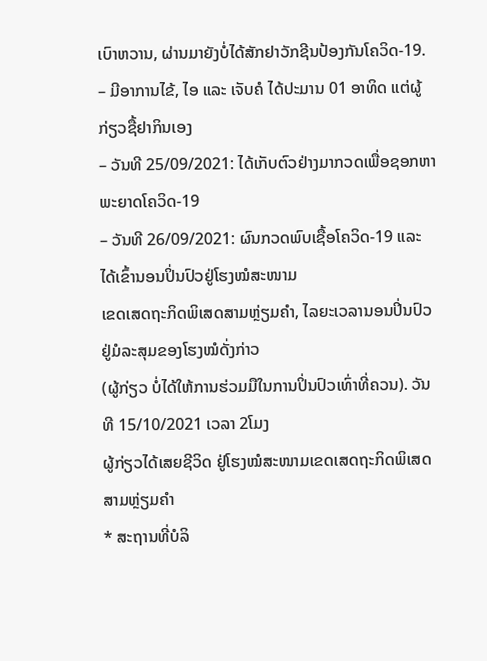ເບົາຫວານ, ຜ່ານມາຍັງບໍ່ໄດ້ສັກຢາວັກຊີນປ້ອງກັນໂຄວິດ-19.
– ມີອາການໄຂ້, ໄອ ແລະ ເຈັບຄໍ ໄດ້ປະມານ 01 ອາທິດ ແຕ່ຜູ້ກ່ຽວຊື້ຢາກິນເອງ
– ວັນທີ 25/09/2021: ໄດ້ເກັບຕົວຢ່າງມາກວດເພື່ອຊອກຫາພະຍາດໂຄວິດ-19
– ວັນທີ 26/09/2021: ຜົນກວດພົບເຊື້ອໂຄວິດ-19 ແລະ ໄດ້ເຂົ້ານອນປິ່ນປົວຢູ່ໂຮງໝໍສະໜາມ
ເຂດເສດຖະກິດພິເສດສາມຫຼ່ຽມຄໍາ, ໄລຍະເວລານອນປິ່ນປົວ ຢູ່ມໍລະສຸມຂອງໂຮງໝໍດັ່ງກ່າວ
(ຜູ້ກ່ຽວ ບໍ່ໄດ້ໃຫ້ການຮ່ວມມືໃນການປິ່ນປົວເທົ່າທີ່ຄວນ). ວັນທີ 15/10/2021 ເວລາ 2ໂມງ
ຜູ້ກ່ຽວໄດ້ເສຍຊີວິດ ຢູ່ໂຮງໝໍສະໜາມເຂດເສດຖະກິດພິເສດສາມຫຼ່ຽມຄໍາ
* ສະຖານທີ່ບໍລິ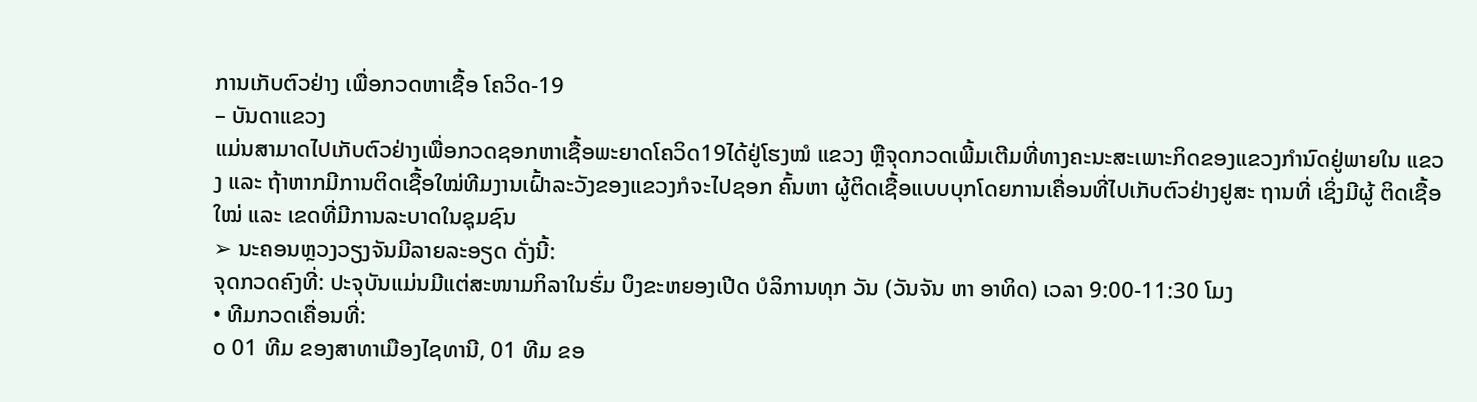ການເກັບຕົວຢ່າງ ເພື່ອກວດຫາເຊື້ອ ໂຄວິດ-19
– ບັນດາແຂວງ
ແມ່ນສາມາດໄປເກັບຕົວຢ່າງເພື່ອກວດຊອກຫາເຊື້ອພະຍາດໂຄວິດ19ໄດ້ຢູ່ໂຮງໝໍ ແຂວງ ຫຼືຈຸດກວດເພີ້ມເຕີມທີ່ທາງຄະນະສະເພາະກິດຂອງແຂວງກໍານົດຢູ່ພາຍໃນ ແຂວງ ແລະ ຖ້າຫາກມີການຕິດເຊື້ອໃໝ່ທີມງານເຝົ້າລະວັງຂອງແຂວງກໍຈະໄປຊອກ ຄົ້ນຫາ ຜູ້ຕິດເຊື້ອແບບບຸກໂດຍການເຄື່ອນທີ່ໄປເກັບຕົວຢ່າງຢູສະ ຖານທີ່ ເຊິ່ງມີຜູ້ ຕິດເຊື້ອໃໝ່ ແລະ ເຂດທີ່ມີການລະບາດໃນຊຸມຊົນ
➢ ນະຄອນຫຼວງວຽງຈັນມີລາຍລະອຽດ ດັ່ງນີ້:
ຈຸດກວດຄົງທີ່: ປະຈຸບັນແມ່ນມີແຕ່ສະໜາມກິລາໃນຮົ່ມ ບຶງຂະຫຍອງເປີດ ບໍລິການທຸກ ວັນ (ວັນຈັນ ຫາ ອາທິດ) ເວລາ 9:00-11:30 ໂມງ
• ທີມກວດເຄື່ອນທີ່:
໐ 01 ທີມ ຂອງສາທາເມືອງໄຊທານີ, 01 ທີມ ຂອ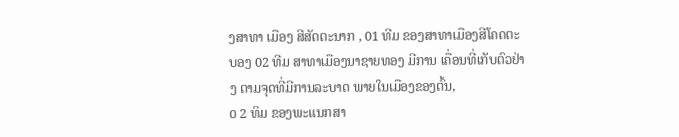ງສາທາ ເມືອງ ສີສັດຕະນາກ , 01 ທີມ ຂອງສາທາເມືອງສີໂຄດຕະບອງ 02 ທີມ ສາທາເມືອງນາຊາຍທອງ ມີການ ເຄື່ອນທີ່ເກັບຕົວຢ່າງ ຕາມຈຸດທີ່ມີການລະບາດ ພາຍໃນເມືອງຂອງຕົ້ນ,
໐ 2 ທິມ ຂອງພະແນກສາ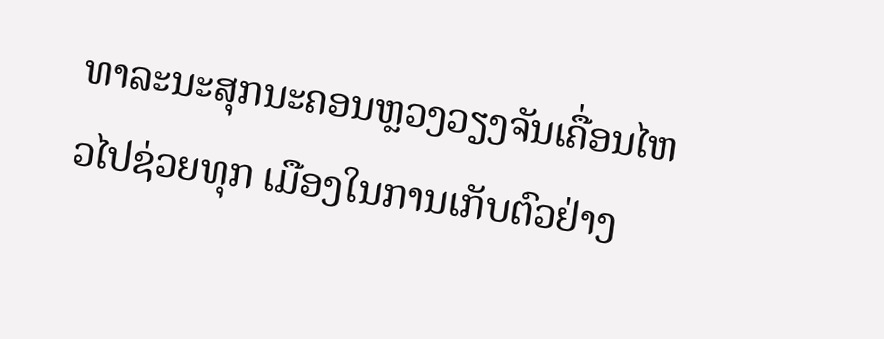ທາລະນະສຸກນະຄອນຫຼວງວຽງຈັນເຄື່ອນໄຫວໄປຊ່ວຍທຸກ ເມືອງໃນການເກັບຕົວຢ່າງ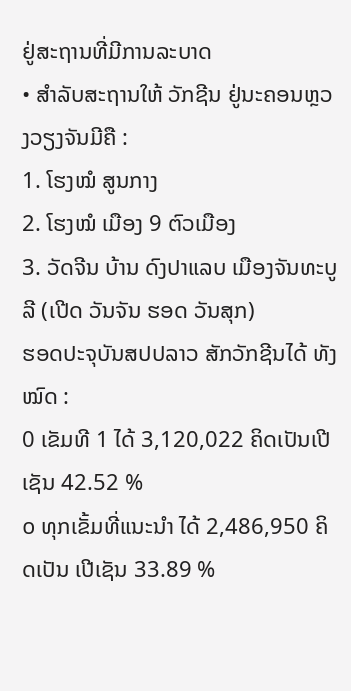ຢູ່ສະຖານທີ່ມີການລະບາດ
• ສໍາລັບສະຖານໃຫ້ ວັກຊີນ ຢູ່ນະຄອນຫຼວງວຽງຈັນມີຄື :
1. ໂຮງໝໍ ສູນກາງ
2. ໂຮງໝໍ ເມືອງ 9 ຕົວເມືອງ
3. ວັດຈີນ ບ້ານ ດົງປາແລບ ເມືອງຈັນທະບູລີ (ເປີດ ວັນຈັນ ຮອດ ວັນສຸກ)
ຮອດປະຈຸບັນສປປລາວ ສັກວັກຊີນໄດ້ ທັງໝົດ :
0 ເຂັມທີ 1 ໄດ້ 3,120,022 ຄິດເປັນເປີເຊັນ 42.52 %
໐ ທຸກເຂັ້ມທີ່ແນະນໍາ ໄດ້ 2,486,950 ຄິດເປັນ ເປີເຊັນ 33.89 %